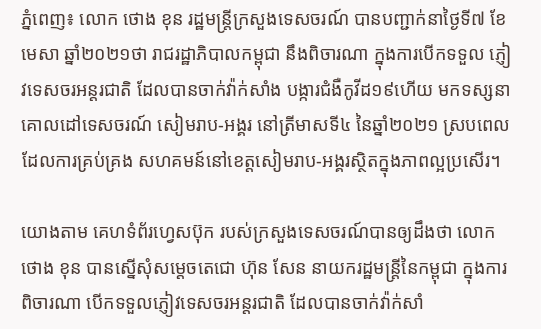ភ្នំពេញ៖ លោក ថោង ខុន រដ្ឋមន្ត្រីក្រសួងទេសចរណ៍ បានបញ្ជាក់នាថ្ងៃទី៧ ខែមេសា ឆ្នាំ២០២១ថា រាជរដ្ឋាភិបាលកម្ពុជា នឹងពិចារណា ក្នុងការបើកទទួល ភ្ញៀវទេសចរអន្តរជាតិ ដែលបានចាក់វ៉ាក់សាំង បង្ការជំងឺកូវីដ១៩ហើយ មកទស្សនាគោលដៅទេសចរណ៍ សៀមរាប-អង្គរ នៅត្រីមាសទី៤ នៃឆ្នាំ២០២១ ស្របពេលដែលការគ្រប់គ្រង សហគមន៍នៅខេត្តសៀមរាប-អង្គរស្ថិតក្នុងភាពល្អប្រសើរ។

យោងតាម គេហទំព័រហ្វេសប៊ុក របស់ក្រសួងទេសចរណ៍បានឲ្យដឹងថា លោក ថោង ខុន បានស្នើសុំសម្ដេចតេជោ ហ៊ុន សែន នាយករដ្ឋមន្ត្រីនៃកម្ពុជា ក្នុងការពិចារណា បើកទទួលភ្ញៀវទេសចរអន្តរជាតិ ដែលបានចាក់វ៉ាក់សាំ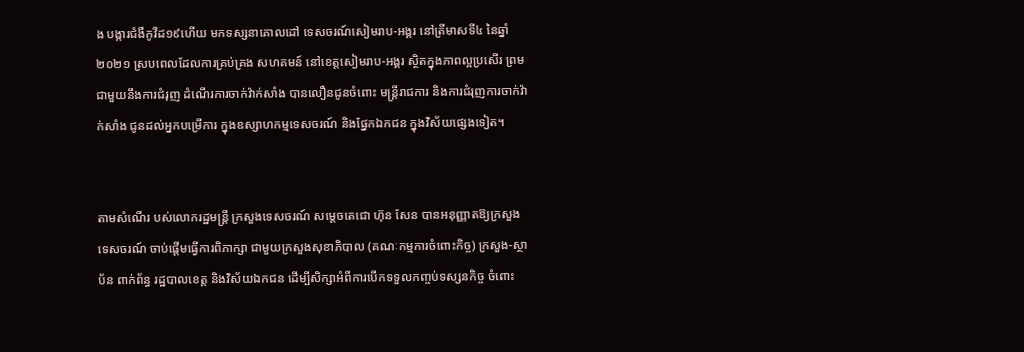ង បង្ការជំងឺកូវីដ១៩ហើយ មកទស្សនាគោលដៅ ទេសចរណ៍សៀមរាប-អង្គរ នៅត្រីមាសទី៤ នៃឆ្នាំ២០២១ ស្របពេលដែលការគ្រប់គ្រង សហគមន៍ នៅខេត្តសៀមរាប-អង្គរ ស្ថិតក្នុងភាពល្អប្រសើរ ព្រមជាមួយនឹងការជំរុញ ដំណើរការចាក់វ៉ាក់សាំង បានលឿនជូនចំពោះ មន្ត្រីរាជការ និងការជំរុញការចាក់វ៉ាក់សាំង ជូនដល់អ្នកបម្រើការ ក្នុងឧស្សាហកម្មទេសចរណ៍ និងផ្នែកឯកជន ក្នុងវិស័យផ្សេងទៀត។


តាមសំណើរ បស់លោករដ្ឋមន្ត្រី ក្រសួងទេសចរណ៍ សម្តេចតេជោ ហ៊ុន សែន បានអនុញ្ញាតឱ្យក្រសួងទេសចរណ៍ ចាប់ផ្តើមធ្វើការពិភាក្សា ជាមួយក្រសួងសុខាភិបាល (គណៈកម្មការចំពោះកិច្ច) ក្រសួង-ស្ថាប័ន ពាក់ព័ន្ធ រដ្ឋបាលខេត្ត និងវិស័យឯកជន ដើម្បីសិក្សាអំពីការបើកទទួលកញ្ចប់ទស្សនកិច្ច ចំពោះ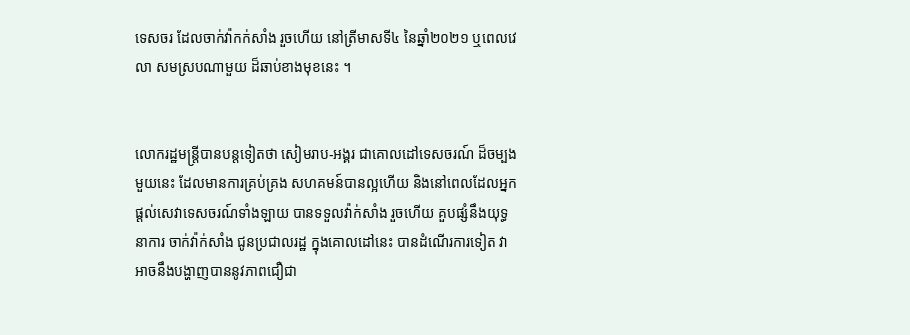ទេសចរ ដែលចាក់វ៉ាកក់សាំង រួចហើយ នៅត្រីមាសទី៤ នៃឆ្នាំ២០២១ ឬពេលវេលា សមស្របណាមួយ ដ៏ឆាប់ខាងមុខនេះ ។


លោករដ្ឋមន្ត្រីបានបន្តទៀតថា សៀមរាប-អង្គរ ជាគោលដៅទេសចរណ៍ ដ៏ចម្បងមួយនេះ ដែលមានការគ្រប់គ្រង សហគមន៍បានល្អហើយ និងនៅពេលដែលអ្នកផ្តល់សេវាទេសចរណ៍ទាំងឡាយ បានទទួលវ៉ាក់សាំង រួចហើយ គួបផ្សំនឹងយុទ្ធនាការ ចាក់វ៉ាក់សាំង ជូនប្រជាលរដ្ឋ ក្នុងគោលដៅនេះ បានដំណើរការទៀត វាអាចនឹងបង្ហាញបាននូវភាពជឿជា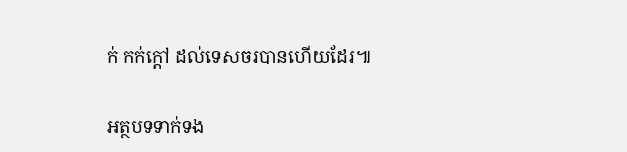ក់ កក់ក្តៅ ដល់ទេសចរបានហើយដែរ៕

អត្ថបទទាក់ទង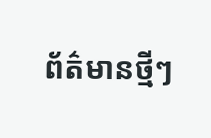ព័ត៌មានថ្មីៗ